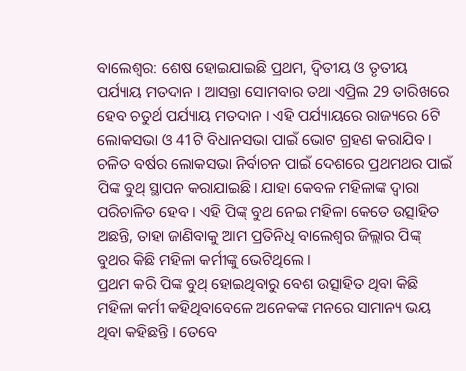ବାଲେଶ୍ବର: ଶେଷ ହୋଇଯାଇଛି ପ୍ରଥମ, ଦ୍ବିତୀୟ ଓ ତୃତୀୟ ପର୍ଯ୍ୟାୟ ମତଦାନ । ଆସନ୍ତା ସୋମବାର ତଥା ଏପ୍ରିଲ 29 ତାରିଖରେ ହେବ ଚତୁର୍ଥ ପର୍ଯ୍ୟାୟ ମତଦାନ । ଏହି ପର୍ଯ୍ୟାୟରେ ରାଜ୍ୟରେ 6ଟି ଲୋକସଭା ଓ 41ଟି ବିଧାନସଭା ପାଇଁ ଭୋଟ ଗ୍ରହଣ କରାଯିବ । ଚଳିତ ବର୍ଷର ଲୋକସଭା ନିର୍ବାଚନ ପାଇଁ ଦେଶରେ ପ୍ରଥମଥର ପାଇଁ ପିଙ୍କ ବୁଥ୍ ସ୍ଥାପନ କରାଯାଇଛି। ଯାହା କେବଳ ମହିଳାଙ୍କ ଦ୍ୱାରା ପରିଚାଳିତ ହେବ । ଏହି ପିଙ୍କ୍ ବୁଥ ନେଇ ମହିଳା କେତେ ଉତ୍ସାହିତ ଅଛନ୍ତି, ତାହା ଜାଣିବାକୁ ଆମ ପ୍ରତିନିଧି ବାଲେଶ୍ବର ଜିଲ୍ଲାର ପିଙ୍କ୍ ବୁଥର କିଛି ମହିଳା କର୍ମୀଙ୍କୁ ଭେଟିଥିଲେ ।
ପ୍ରଥମ କରି ପିଙ୍କ ବୁଥ୍ ହୋଇଥିବାରୁ ବେଶ ଉତ୍ସାହିତ ଥିବା କିଛି ମହିଳା କର୍ମୀ କହିଥିବାବେଳେ ଅନେକଙ୍କ ମନରେ ସାମାନ୍ୟ ଭୟ ଥିବା କହିଛନ୍ତି । ତେବେ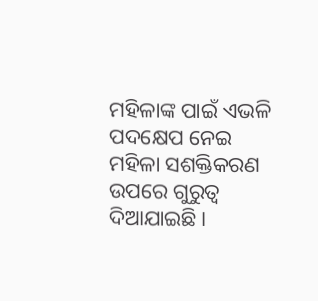ମହିଳାଙ୍କ ପାଇଁ ଏଭଳି ପଦକ୍ଷେପ ନେଇ ମହିଳା ସଶକ୍ତିକରଣ ଉପରେ ଗୁରୁତ୍ବ ଦିଆଯାଇଛି ।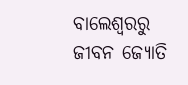ବାଲେଶ୍ବରରୁ ଜୀବନ ଜ୍ୟୋତି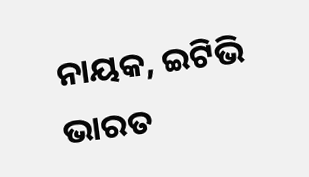ନାୟକ, ଇଟିଭି ଭାରତ